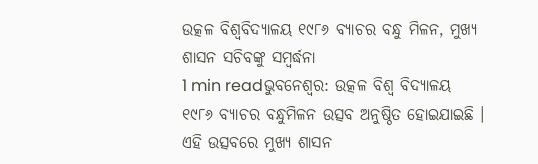ଉତ୍କଳ ବିଶ୍ୱବିଦ୍ୟାଳୟ ୧୯୮୬ ବ୍ୟାଚର ବନ୍ଧୁ ମିଳନ, ମୁଖ୍ୟ ଶାସନ ସଚିବଙ୍କୁ ସମ୍ବର୍ଦ୍ଧନା
1 min readଭୁବନେଶ୍ୱର: ଉତ୍କଳ ବିଶ୍ୱ ବିଦ୍ୟାଳୟ ୧୯୮୬ ବ୍ୟାଚର ବନ୍ଧୁମିଳନ ଉତ୍ସବ ଅନୁଷ୍ଠିତ ହୋଇଯାଇଛି । ଏହି ଉତ୍ସବରେ ମୁଖ୍ୟ ଶାସନ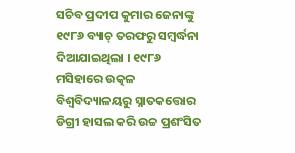ସଚିବ ପ୍ରଦୀପ କୁମାର ଜେନାଙ୍କୁ ୧୯୮୬ ବ୍ୟାଚ୍ ତରଫରୁ ସମ୍ବର୍ଦ୍ଧନା ଦିଆଯାଇଥିଲା । ୧୯୮୬ ମସିହାରେ ଉତ୍କଳ ବିଶ୍ୱବିଦ୍ୟାଳୟରୁ ସ୍ନାତକତ୍ତୋର ଡିଗ୍ରୀ ହାସଲ କରି ଉଚ୍ଚ ପ୍ରଶଂସିତ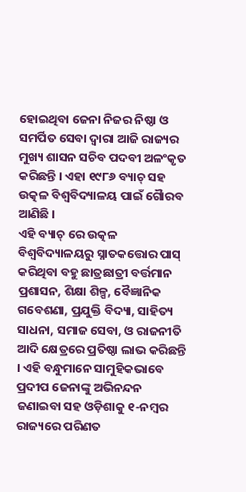ହୋଇଥିବା ଜେନା ନିଜର ନିଷ୍ଠା ଓ ସମର୍ପିତ ସେବା ଦ୍ୱାରା ଆଜି ରାଜ୍ୟର ମୁଖ୍ୟ ଶାସନ ସଚିବ ପଦବୀ ଅଳଂକୃତ କରିଛନ୍ତି । ଏହା ୧୯୮୬ ବ୍ୟାଚ୍ ସହ ଉତ୍କଳ ବିଶ୍ୱବିଦ୍ୟାଳୟ ପାଇଁ ଗୈାରବ ଆଣିଛି ।
ଏହି ବ୍ୟାଚ୍ ରେ ଉତ୍କଳ ବିଶ୍ୱବିଦ୍ୟାଳୟରୁ ସ୍ନାତକତ୍ତୋର ପାସ୍ କରିଥିବା ବହୁ ଛାତ୍ରଛାତ୍ରୀ ବର୍ତ୍ତମାନ ପ୍ରଶାସନ, ଶିକ୍ଷା ଶିଳ୍ପ, ବୈଜ୍ଞାନିକ ଗବେଶଣା, ପ୍ରଯୁକ୍ତି ବିଦ୍ୟା, ସାହିତ୍ୟ ସାଧନା, ସମାଜ ସେବା, ଓ ରାଜନୀତି ଆଦି କ୍ଷେତ୍ରରେ ପ୍ରତିଷ୍ଠା ଲାଭ କରିଛନ୍ତି । ଏହି ବନ୍ଧୁମାନେ ସାମୁହିକଭାବେ ପ୍ରଦୀପ ଜେନାଙ୍କୁ ଅଭିନନ୍ଦନ ଜଣାଇବା ସହ ଓଡ଼ିଶାକୁ ୧-ନମ୍ବର ରାଜ୍ୟରେ ପରିଣତ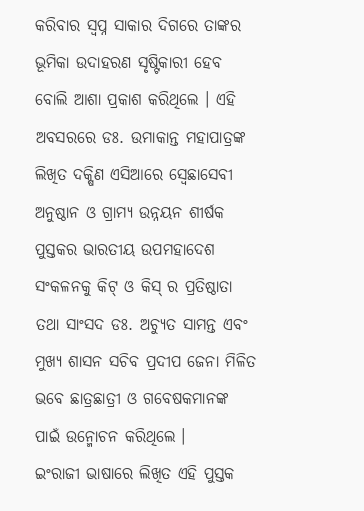କରିବାର ସ୍ୱପ୍ନ ସାକାର ଦିଗରେ ତାଙ୍କର ଭୂମିକା ଉଦାହରଣ ସୃଷ୍ଟିକାରୀ ହେବ ବୋଲି ଆଶା ପ୍ରକାଶ କରିଥିଲେ । ଏହି ଅବସରରେ ଡଃ. ଉମାକାନ୍ତ ମହାପାତ୍ରଙ୍କ ଲିଖିତ ଦକ୍ଷିଣ ଏସିଆରେ ସ୍ବେଛାସେବୀ ଅନୁଷ୍ଠାନ ଓ ଗ୍ରାମ୍ୟ ଉନ୍ନୟନ ଶୀର୍ଷକ ପୁସ୍ତକର ଭାରତୀୟ ଉପମହାଦେଶ ସଂକଳନକୁ କିଟ୍ ଓ କିସ୍ ର ପ୍ରତିଷ୍ଠାତା ତଥା ସାଂସଦ ଡଃ. ଅଚ୍ୟୁତ ସାମନ୍ତ ଏବଂ ମୁଖ୍ୟ ଶାସନ ସଚିବ ପ୍ରଦୀପ ଜେନା ମିଳିତ ଭବେ ଛାତ୍ରଛାତ୍ରୀ ଓ ଗବେଷକମାନଙ୍କ ପାଇଁ ଉନ୍ମୋଚନ କରିଥିଲେ ।
ଇଂରାଜୀ ଭାଷାରେ ଲିଖିତ ଏହି ପୁସ୍ତକ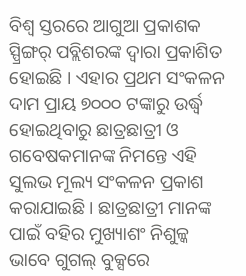ବିଶ୍ୱ ସ୍ତରରେ ଆଗୁଆ ପ୍ରକାଶକ ସ୍ପ୍ରିଙ୍ଗର୍ ପବ୍ଲିଶରଙ୍କ ଦ୍ୱାରା ପ୍ରକାଶିତ ହୋଇଛି । ଏହାର ପ୍ରଥମ ସଂକଳନ ଦାମ ପ୍ରାୟ ୭୦୦୦ ଟଙ୍କାରୁ ଉର୍ଦ୍ଧ୍ୱ ହୋଇଥିବାରୁ ଛାତ୍ରଛାତ୍ରୀ ଓ ଗବେଷକମାନଙ୍କ ନିମନ୍ତେ ଏହି ସୁଲଭ ମୂଲ୍ୟ ସଂକଳନ ପ୍ରକାଶ କରାଯାଇଛି । ଛାତ୍ରଛାତ୍ରୀ ମାନଙ୍କ ପାଇଁ ବହିର ମୁଖ୍ୟାଶଂ ନିଶୁଳ୍କ ଭାବେ ଗୁଗଲ୍ ବୁକ୍ସରେ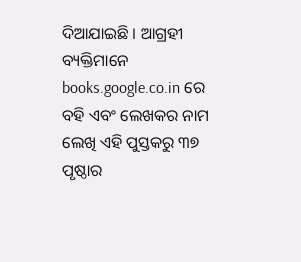ଦିଆଯାଇଛି । ଆଗ୍ରହୀ ବ୍ୟକ୍ତିମାନେ books.google.co.in ରେ ବହି ଏବଂ ଲେଖକର ନାମ ଲେଖି ଏହି ପୁସ୍ତକରୁ ୩୭ ପୃଷ୍ଠାର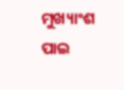ମୁଖ୍ୟାଂଶ ପାଇ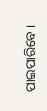ପାଇପାରିବେ ।